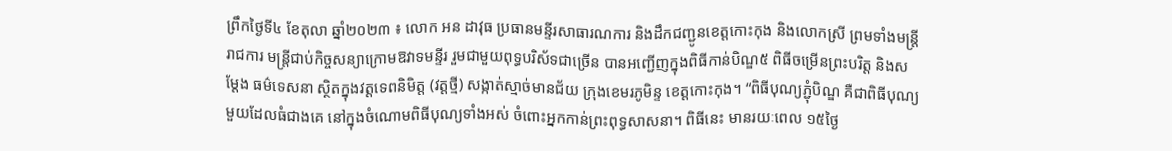ព្រឹកថ្ងៃទី៤ ខែតុលា ឆ្នាំ២០២៣ ៖ លោក អន ដាវុធ ប្រធានមន្ទីរសាធារណការ និងដឹកជញ្ជូនខេត្តកោះកុង និងលោកស្រី ព្រមទាំងមន្រ្ដីរាជការ មន្ត្រីជាប់កិច្ចសន្យាក្រោមឱវាទមន្ទីរ រួមជាមួយពុទ្ធបរិស័ទជាច្រើន បានអញ្ជើញក្នុងពិធីកាន់បិណ្ឌ៥ ពិធីចម្រើនព្រះបរិត្ត និងសម្ដែង ធម៌ទេសនា ស្ថិតក្នុងវត្តទេពនិមិត្ត (វត្តថ្មី) សង្កាត់ស្មាច់មានជ័យ ក្រុងខេមរភូមិន្ទ ខេត្តកោះកុង។ “ពិធីបុណ្យភ្ជុំបិណ្ឌ គឺជាពិធីបុណ្យមួយដែលធំជាងគេ នៅក្នុងចំណោមពិធីបុណ្យទាំងអស់ ចំពោះអ្នកកាន់ព្រះពុទ្ធសាសនា។ ពិធីនេះ មានរយៈពេល ១៥ថ្ងៃ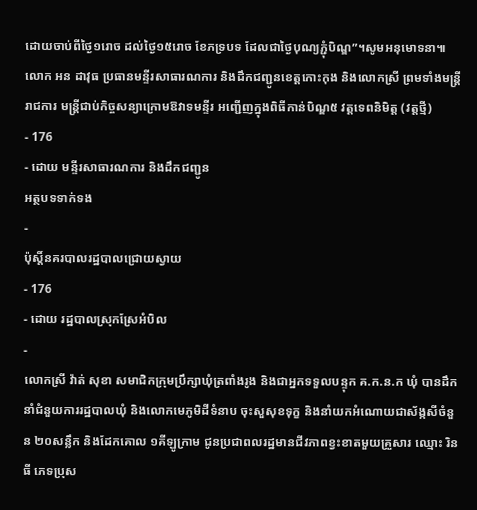ដោយចាប់ពីថ្ងៃ១រោច ដល់ថ្ងៃ១៥រោច ខែភទ្របទ ដែលជាថ្ងៃបុណ្យភ្ជុំបិណ្ឌ”។សូមអនុមោទនា៕
លោក អន ដាវុធ ប្រធានមន្ទីរសាធារណការ និងដឹកជញ្ជូនខេត្តកោះកុង និងលោកស្រី ព្រមទាំងមន្រ្ដីរាជការ មន្ត្រីជាប់កិច្ចសន្យាក្រោមឱវាទមន្ទីរ អញ្ជើញក្នុងពិធីកាន់បិណ្ឌ៥ វត្តទេពនិមិត្ត (វត្តថ្មី)
- 176
- ដោយ មន្ទីរសាធារណការ និងដឹកជញ្ជូន
អត្ថបទទាក់ទង
-
ប៉ុស្តិ៍នគរបាលរដ្ឋបាលជ្រោយស្វាយ
- 176
- ដោយ រដ្ឋបាលស្រុកស្រែអំបិល
-
លោកស្រី វ៉ាត់ សុខា សមាជិកក្រុមប្រឹក្សាឃុំត្រពាំងរូង និងជាអ្នកទទួលបន្ទុក គ.ក.ន.ក ឃុំ បានដឹកនាំជំនួយការរដ្ឋបាលឃុំ និងលោកមេភូមិដីទំនាប ចុះសួសុខទុក្ខ និងនាំយកអំណោយជាស័ង្កសីចំនួន ២០សន្លឹក និងដែកគោល ១គីឡូក្រាម ជូនប្រជាពលរដ្ឋមានជីវភាពខ្វះខាតមួយគ្រួសារ ឈ្មោះ រិន ធី ភេទប្រុស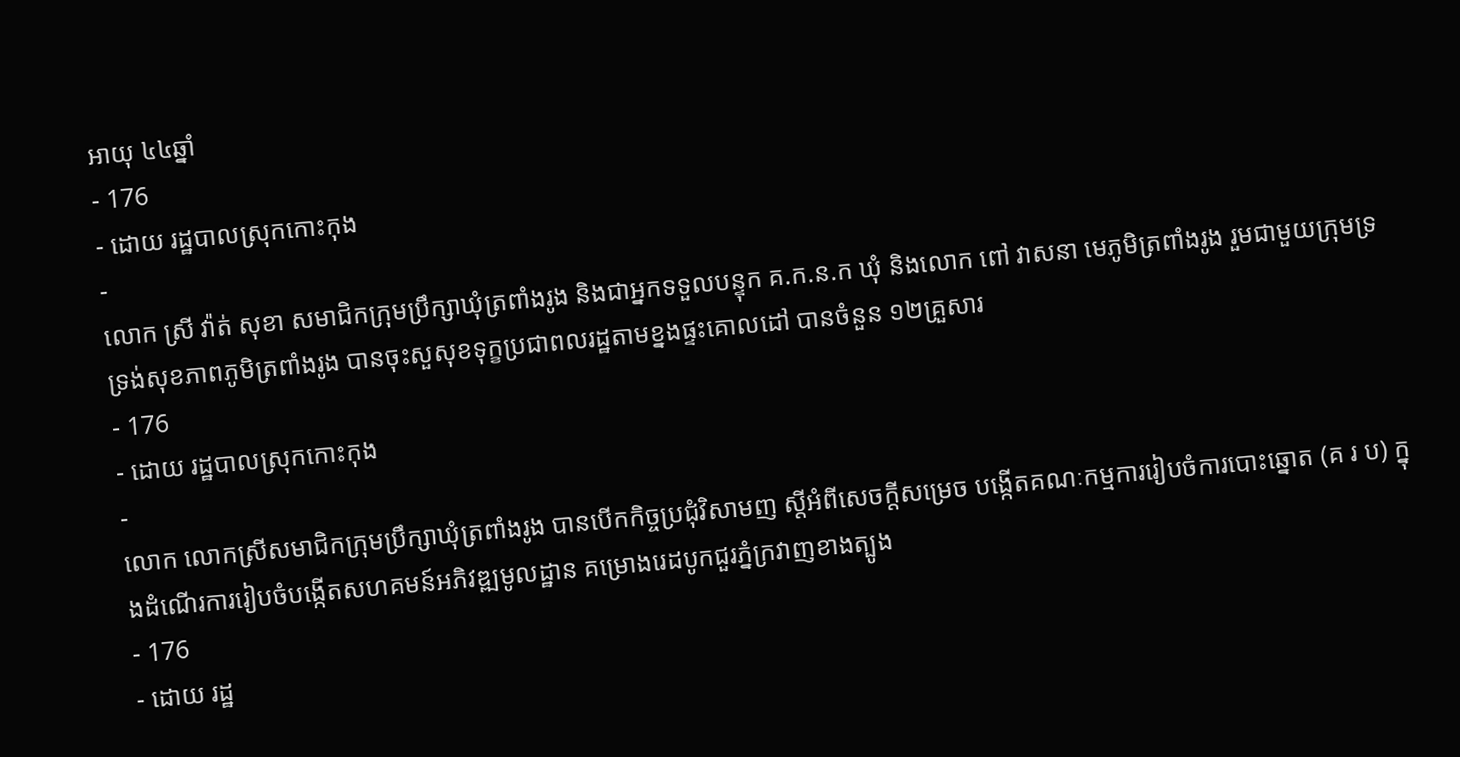អាយុ ៤៤ឆ្នាំ
- 176
- ដោយ រដ្ឋបាលស្រុកកោះកុង
-
លោក ស្រី វ៉ាត់ សុខា សមាជិកក្រុមប្រឹក្សាឃុំត្រពាំងរូង និងជាអ្នកទទួលបន្ទុក គ.ក.ន.ក ឃុំ និងលោក ពៅ វាសនា មេភូមិត្រពាំងរូង រួមជាមួយក្រុមទ្រទ្រង់សុខភាពភូមិត្រពាំងរូង បានចុះសួសុខទុក្ខប្រជាពលរដ្ឋតាមខ្នងផ្ទះគោលដៅ បានចំនួន ១២គ្រួសារ
- 176
- ដោយ រដ្ឋបាលស្រុកកោះកុង
-
លោក លោកស្រីសមាជិកក្រុមប្រឹក្សាឃុំត្រពាំងរូង បានបើកកិច្ចប្រជុំវិសាមញ ស្ដីអំពីសេចក្តីសម្រេច បង្កើតគណៈកម្មការរៀបចំការបោះឆ្នោត (គ រ ប) ក្នុងដំណើរការរៀបចំបង្កើតសហគមន៍អភិវឌ្ឍមូលដ្ឋាន គម្រោងរេដបូកជួរភ្នំក្រវាញខាងត្បូង
- 176
- ដោយ រដ្ឋ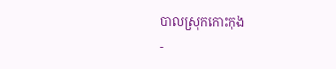បាលស្រុកកោះកុង
-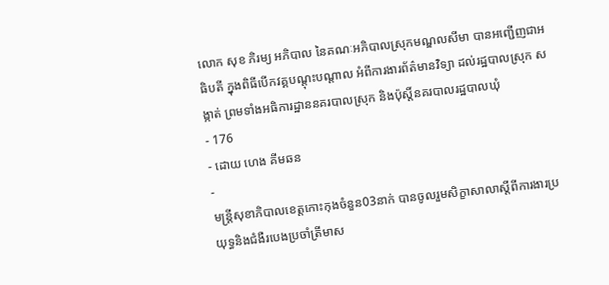លោក សុខ ភិរម្យ អភិបាល នៃគណៈអភិបាលស្រុកមណ្ឌលសីមា បានអញ្ជើញជាអធិបតី ក្នុងពិធីបើកវគ្គបណ្តុះបណ្តាល អំពីការងារព័ត៌មានវិទ្យា ដល់រដ្ឋបាលស្រុក សង្កាត់ ព្រមទាំងអធិការដ្ឋាននគរបាលស្រុក និងប៉ុស្តិ៍នគរបាលរដ្ឋបាលឃុំ
- 176
- ដោយ ហេង គីមឆន
-
មន្ត្រីសុខាភិបាលខេត្តកោះកុងចំនួន03នាក់ បានចូលរួមសិក្ខាសាលាស្ដីពីការងារប្រយុទ្ធនិងជំងឺរបេងប្រចាំត្រីមាស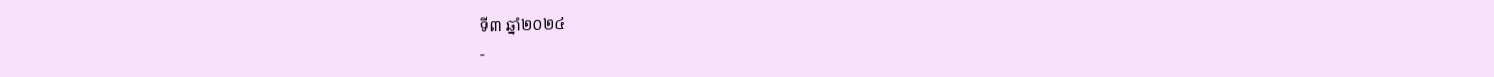ទី៣ ឆ្នាំ២០២៤
-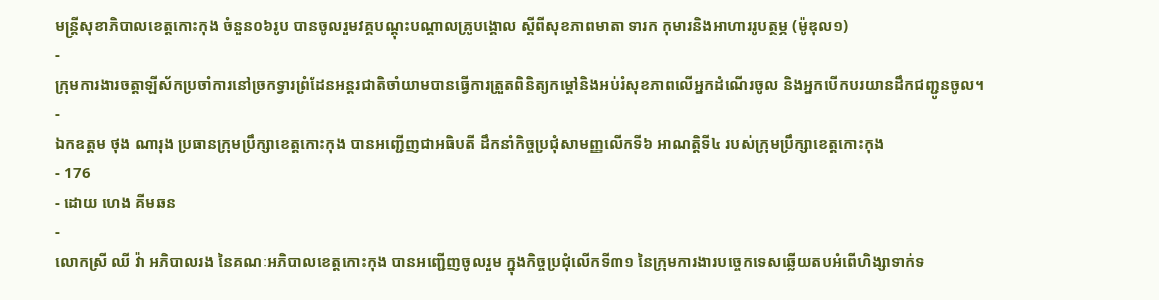មន្ត្រីសុខាភិបាលខេត្តកោះកុង ចំនួន០៦រូប បានចូលរួមវគ្គបណ្តុះបណ្ដាលគ្រូបង្គោល ស្ដីពីសុខភាពមាតា ទារក កុមារនិងអាហាររូបត្ថម្ភ (ម៉ូឌុល១)
-
ក្រុមការងារចត្តាឡីស័កប្រចាំការនៅច្រកទ្វារព្រំដែនអន្ដរជាតិចាំយាមបានធ្វើការត្រួតពិនិត្យកម្ដៅនិងអប់រំសុខភាពលើអ្នកដំណើរចូល និងអ្នកបើកបរយានដឹកជញ្ជូនចូល។
-
ឯកឧត្តម ថុង ណារុង ប្រធានក្រុមប្រឹក្សាខេត្តកោះកុង បានអញ្ជើញជាអធិបតី ដឹកនាំកិច្ចប្រជុំសាមញ្ញលើកទី៦ អាណត្តិទី៤ របស់ក្រុមប្រឹក្សាខេត្តកោះកុង
- 176
- ដោយ ហេង គីមឆន
-
លោកស្រី ឈី វ៉ា អភិបាលរង នៃគណៈអភិបាលខេត្តកោះកុង បានអញ្ជើញចូលរួម ក្នុងកិច្ចប្រជុំលើកទី៣១ នៃក្រុមការងារបច្ចេកទេសឆ្លើយតបអំពើហិង្សាទាក់ទ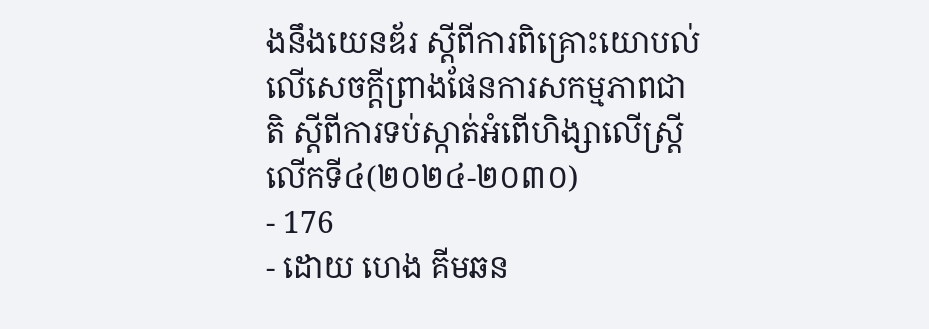ងនឹងយេនឌ័រ ស្តីពីការពិគ្រោះយោបល់លើសេចក្តីព្រាងផែនការសកម្មភាពជាតិ ស្តីពីការទប់ស្កាត់អំពើហិង្សាលើស្ត្រីលើកទី៤(២០២៤-២០៣០)
- 176
- ដោយ ហេង គីមឆន